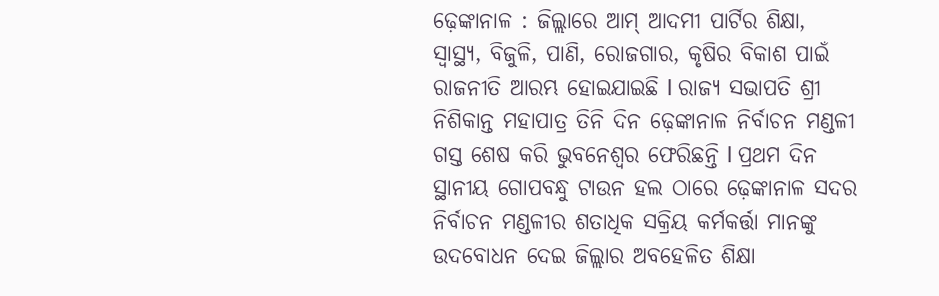ଢ଼େଙ୍କାନାଳ : ଜିଲ୍ଲାରେ ଆମ୍ ଆଦମୀ ପାର୍ଟିର ଶିକ୍ଷା, ସ୍ୱାସ୍ଥ୍ୟ, ବିଜୁଳି, ପାଣି, ରୋଜଗାର, କୃଷିର ବିକାଶ ପାଇଁ ରାଜନୀତି ଆରମ୍ଭ ହୋଇଯାଇଛି l ରାଜ୍ୟ ସଭାପତି ଶ୍ରୀ ନିଶିକାନ୍ତ ମହାପାତ୍ର ତିନି ଦିନ ଢ଼େଙ୍କାନାଳ ନିର୍ବାଚନ ମଣ୍ଡଳୀ ଗସ୍ତ ଶେଷ କରି ଭୁବନେଶ୍ୱର ଫେରିଛନ୍ତି l ପ୍ରଥମ ଦିନ ସ୍ଥାନୀୟ ଗୋପବନ୍ଧୁ ଟାଉନ ହଲ ଠାରେ ଢ଼େଙ୍କାନାଳ ସଦର ନିର୍ବାଚନ ମଣ୍ଡଳୀର ଶତାଧିକ ସକ୍ରିୟ କର୍ମକର୍ତ୍ତା ମାନଙ୍କୁ ଉଦବୋଧନ ଦେଇ ଜିଲ୍ଲାର ଅବହେଳିତ ଶିକ୍ଷା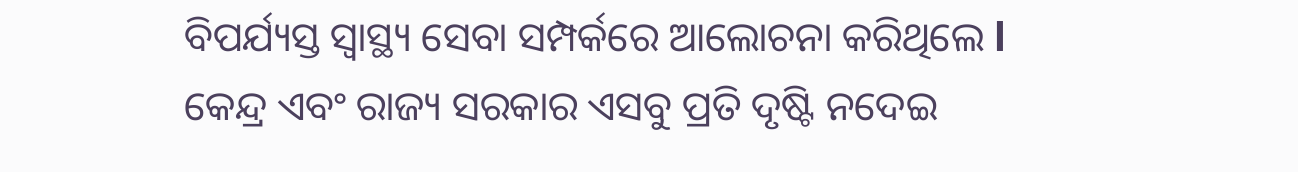ବିପର୍ଯ୍ୟସ୍ତ ସ୍ୱାସ୍ଥ୍ୟ ସେବା ସମ୍ପର୍କରେ ଆଲୋଚନା କରିଥିଲେ l
କେନ୍ଦ୍ର ଏବଂ ରାଜ୍ୟ ସରକାର ଏସବୁ ପ୍ରତି ଦୃଷ୍ଟି ନଦେଇ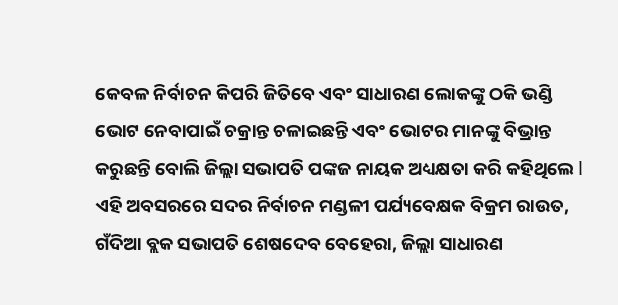କେବଳ ନିର୍ବାଚନ କିପରି ଜିତିବେ ଏବଂ ସାଧାରଣ ଲୋକଙ୍କୁ ଠକି ଭଣ୍ଡି ଭୋଟ ନେବାପାଇଁ ଚକ୍ରାନ୍ତ ଚଳାଇଛନ୍ତି ଏବଂ ଭୋଟର ମାନଙ୍କୁ ବିଭ୍ରାନ୍ତ କରୁଛନ୍ତି ବୋଲି ଜିଲ୍ଲା ସଭାପତି ପଙ୍କଜ ନାୟକ ଅଧ୍ୟକ୍ଷତା କରି କହିଥିଲେ l ଏହି ଅବସରରେ ସଦର ନିର୍ବାଚନ ମଣ୍ଡଳୀ ପର୍ଯ୍ୟବେକ୍ଷକ ବିକ୍ରମ ରାଉତ, ଗଁଦିଆ ବ୍ଲକ ସଭାପତି ଶେଷଦେବ ବେହେରା, ଜିଲ୍ଲା ସାଧାରଣ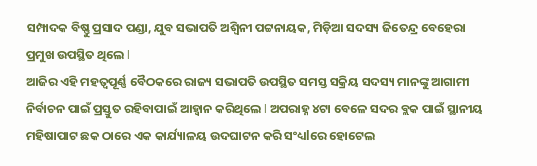ସମ୍ପାଦକ ବିଷ୍ଣୁ ପ୍ରସାଦ ପଣ୍ଡା, ଯୁବ ସଭାପତି ଅଶ୍ୱିନୀ ପଟ୍ଟନାୟକ, ମିଡ଼ିଆ ସଦସ୍ୟ ଜିତେନ୍ଦ୍ର ବେହେରା ପ୍ରମୁଖ ଉପସ୍ଥିତ ଥିଲେ l
ଆଜିର ଏହି ମହତ୍ୱପୂର୍ଣ୍ଣ ବୈଠକରେ ରାଜ୍ୟ ସଭାପତି ଉପସ୍ଥିତ ସମସ୍ତ ସକ୍ରିୟ ସଦସ୍ୟ ମାନଙ୍କୁ ଆଗାମୀ ନିର୍ବାଚନ ପାଇଁ ପ୍ରସ୍ତୁତ ରହିବାପାଇଁ ଆହ୍ୱାନ କରିଥିଲେ l ଅପରାହ୍ନ ୪ଟା ବେଳେ ସଦର ବ୍ଲକ ପାଇଁ ସ୍ଥାନୀୟ ମହିଷାପାଟ ଛକ ଠାରେ ଏକ କାର୍ଯ୍ୟାଳୟ ଉଦଘାଟନ କରି ସଂଧ୍ୟlରେ ହୋଟେଲ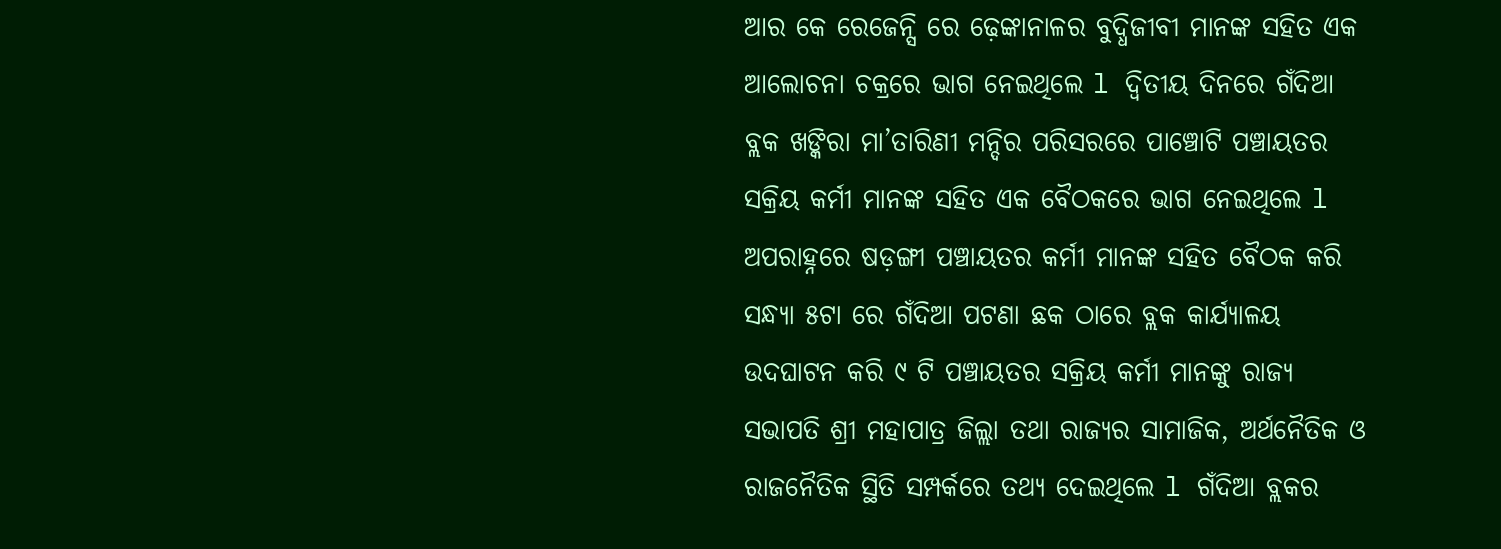ଆର କେ ରେଜେନ୍ସି ରେ ଢ଼େଙ୍କାନାଳର ବୁଦ୍ଧିଜୀବୀ ମାନଙ୍କ ସହିତ ଏକ ଆଲୋଚନା ଚକ୍ରରେ ଭାଗ ନେଇଥିଲେ l ଦ୍ୱିତୀୟ ଦିନରେ ଗଁଦିଆ ବ୍ଲକ ଖଙ୍କିରା ମା’ତାରିଣୀ ମନ୍ଦିର ପରିସରରେ ପାଞ୍ଚୋଟି ପଞ୍ଚାୟତର ସକ୍ରିୟ କର୍ମୀ ମାନଙ୍କ ସହିତ ଏକ ବୈଠକରେ ଭାଗ ନେଇଥିଲେ l
ଅପରାହ୍ନରେ ଷଡ଼ଙ୍ଗୀ ପଞ୍ଚାୟତର କର୍ମୀ ମାନଙ୍କ ସହିତ ବୈଠକ କରି ସନ୍ଧ୍ୟା ୫ଟା ରେ ଗଁଦିଆ ପଟଣା ଛକ ଠାରେ ବ୍ଲକ କାର୍ଯ୍ୟାଳୟ ଉଦଘାଟନ କରି ୯ ଟି ପଞ୍ଚାୟତର ସକ୍ରିୟ କର୍ମୀ ମାନଙ୍କୁ ରାଜ୍ୟ ସଭାପତି ଶ୍ରୀ ମହାପାତ୍ର ଜିଲ୍ଲା ତଥା ରାଜ୍ୟର ସାମାଜିକ, ଅର୍ଥନୈତିକ ଓ ରାଜନୈତିକ ସ୍ଥିତି ସମ୍ପର୍କରେ ତଥ୍ୟ ଦେଇଥିଲେ l ଗଁଦିଆ ବ୍ଲକର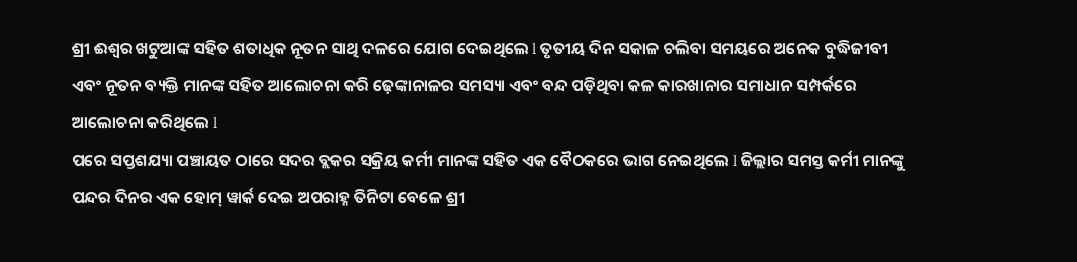ଶ୍ରୀ ଈଶ୍ୱର ଖଟୁଆଙ୍କ ସହିତ ଶତାଧିକ ନୂତନ ସାଥି ଦଳରେ ଯୋଗ ଦେଇଥିଲେ l ତୃତୀୟ ଦିନ ସକାଳ ଚଲିବା ସମୟରେ ଅନେକ ବୁଦ୍ଧିଜୀବୀ ଏବଂ ନୂତନ ବ୍ୟକ୍ତି ମାନଙ୍କ ସହିତ ଆଲୋଚନା କରି ଢ଼େଙ୍କାନାଳର ସମସ୍ୟା ଏବଂ ବନ୍ଦ ପଡ଼ିଥିବା କଳ କାରଖାନାର ସମାଧାନ ସମ୍ପର୍କରେ ଆଲୋଚନା କରିଥିଲେ l
ପରେ ସପ୍ତଶଯ୍ୟା ପଞ୍ଚାୟତ ଠାରେ ସଦର ବ୍ଲକର ସକ୍ରିୟ କର୍ମୀ ମାନଙ୍କ ସହିତ ଏକ ବୈଠକରେ ଭାଗ ନେଇଥିଲେ l ଜିଲ୍ଲାର ସମସ୍ତ କର୍ମୀ ମାନଙ୍କୁ ପନ୍ଦର ଦିନର ଏକ ହୋମ୍ ୱାର୍କ ଦେଇ ଅପରାହ୍ନ ତିନିଟା ବେଳେ ଶ୍ରୀ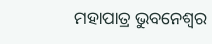ମହାପାତ୍ର ଭୁବନେଶ୍ୱର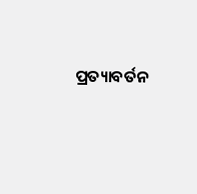ପ୍ରତ୍ୟାବର୍ତନ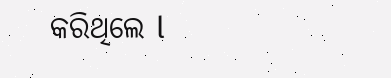କରିଥିଲେ l